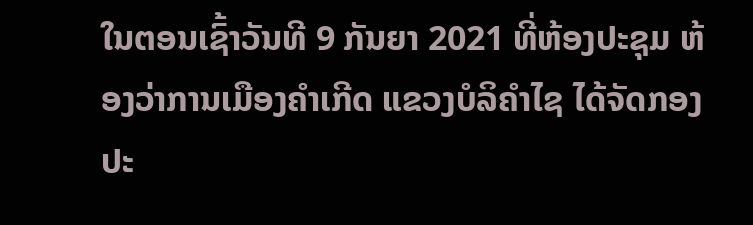ໃນຕອນເຊົ້າວັນທີ 9 ກັນຍາ 2021 ທີ່ຫ້ອງປະຊຸມ ຫ້ອງວ່າການເມືອງຄໍາເກີດ ແຂວງບໍລິຄຳໄຊ ໄດ້ຈັດກອງປະ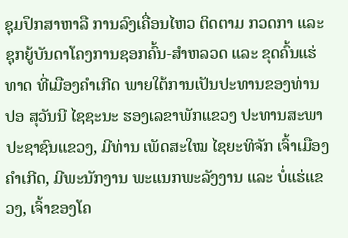ຊຸມປຶກສາຫາລື ການລົງເຄື່ອນໄຫວ ຕິດຕາມ ກວດກາ ແລະ ຊຸກຍູ້ບັນດາໂຄງການຊອກຄົ້ນ-ສໍາຫລວດ ແລະ ຂຸດຄົ້ນແຮ່ທາດ ທີ່ເມືອງຄໍາເກີດ ພາຍໃຕ້ການເປັນປະທານຂອງທ່ານ ປອ ສຸວັນນີ ໄຊຊະນະ ຮອງເລຂາພັກແຂວງ ປະທານສະພາປະຊາຊົນແຂວງ, ມີທ່ານ ເພັດສະໃໝ ໄຊຍະທິຈັກ ເຈົ້າເມືອງຄໍາເກີດ, ມີພະນັກງານ ພະແນກພະລັງງານ ແລະ ບໍ່ແຮ່ແຂວງ, ເຈົ້າຂອງໂຄ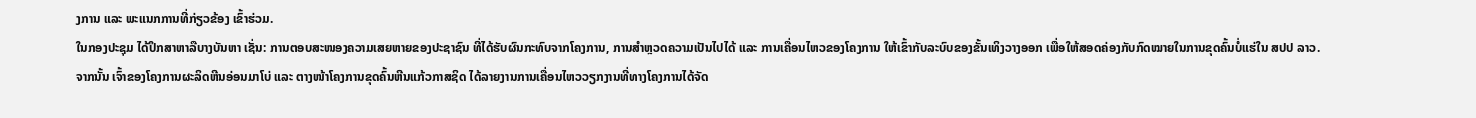ງການ ແລະ ພະແນກການທີ່ກ່ຽວຂ້ອງ ເຂົ້າຮ່ວມ.
ໃນກອງປະຊຸມ ໄດ້ປຶກສາຫາລືບາງບັນຫາ ເຊັ່ນ: ການຕອບສະໜອງຄວາມເສຍຫາຍຂອງປະຊາຊົນ ທີ່ໄດ້ຮັບຜົນກະທົບຈາກໂຄງການ, ການສໍາຫຼວດຄວາມເປັນໄປໄດ້ ແລະ ການເຄື່ອນໄຫວຂອງໂຄງການ ໃຫ້ເຂົ້າກັບລະບົບຂອງຂັ້ນເທິງວາງອອກ ເພື່ອໃຫ້ສອດຄ່ອງກັບກົດໝາຍໃນການຂຸດຄົ້ນບໍ່ແຮ່ໃນ ສປປ ລາວ.
ຈາກນັ້ນ ເຈົ້າຂອງໂຄງການຜະລິດຫີນອ່ອນມາໂບ່ ແລະ ຕາງໜ້າໂຄງການຂຸດຄົ້ນຫີນແກ້ວກາສຊິດ ໄດ້ລາຍງານການເຄື່ອນໄຫວວຽກງານທີ່ທາງໂຄງການໄດ້ຈັດ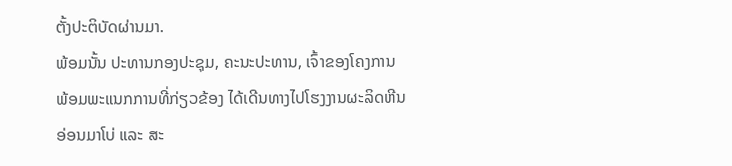ຕັ້ງປະຕິບັດຜ່ານມາ.
ພ້ອມນັ້ນ ປະທານກອງປະຊຸມ, ຄະນະປະທານ, ເຈົ້າຂອງໂຄງການ ພ້ອມພະແນກການທີ່ກ່ຽວຂ້ອງ ໄດ້ເດີນທາງໄປໂຮງງານຜະລິດຫີນອ່ອນມາໂບ່ ແລະ ສະ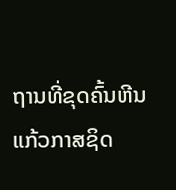ຖານທີ່ຂຸດຄົ້ນຫີນແກ້ວກາສຊິດ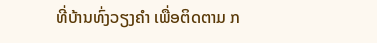ທີ່ບ້ານທົ່ງວຽງຄໍາ ເພື່ອຕິດຕາມ ກ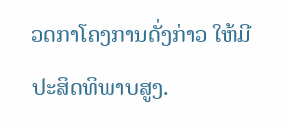ວດກາໂຄງການດັ່ງກ່າວ ໃຫ້ມີປະສິດທິພາບສູງ.